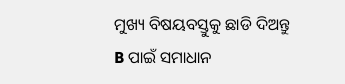ମୁଖ୍ୟ ବିଷୟବସ୍ତୁକୁ ଛାଡି ଦିଅନ୍ତୁ
B ପାଇଁ ସମାଧାନ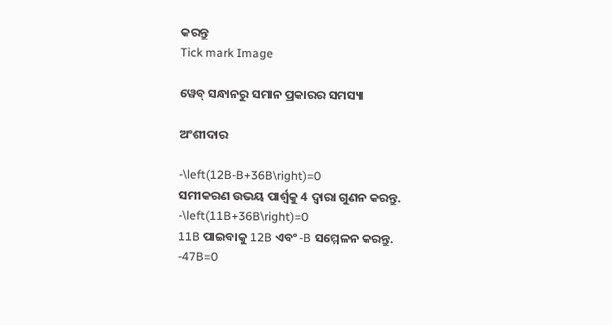କରନ୍ତୁ
Tick mark Image

ୱେବ୍ ସନ୍ଧାନରୁ ସମାନ ପ୍ରକାରର ସମସ୍ୟା

ଅଂଶୀଦାର

-\left(12B-B+36B\right)=0
ସମୀକରଣ ଉଭୟ ପାର୍ଶ୍ୱକୁ 4 ଦ୍ୱାରା ଗୁଣନ କରନ୍ତୁ.
-\left(11B+36B\right)=0
11B ପାଇବାକୁ 12B ଏବଂ -B ସମ୍ମେଳନ କରନ୍ତୁ.
-47B=0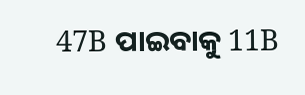47B ପାଇବାକୁ 11B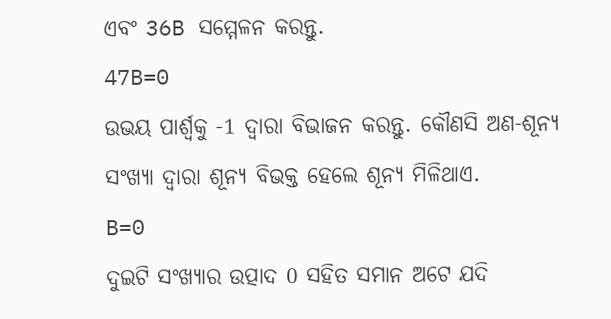ଏବଂ 36B ସମ୍ମେଳନ କରନ୍ତୁ.
47B=0
ଉଭୟ ପାର୍ଶ୍ୱକୁ -1 ଦ୍ୱାରା ବିଭାଜନ କରନ୍ତୁ. କୌଣସି ଅଣ-ଶୂନ୍ୟ ସଂଖ୍ୟା ଦ୍ୱାରା ଶୂନ୍ୟ ବିଭକ୍ତ ହେଲେ ଶୂନ୍ୟ ମିଳିଥାଏ.
B=0
ଦୁଇଟି ସଂଖ୍ୟାର ଉତ୍ପାଦ 0 ସହିତ ସମାନ ଅଟେ ଯଦି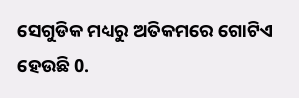ସେଗୁଡିକ ମଧ୍ୟରୁ ଅତିକମରେ ଗୋଟିଏ ହେଉଛି 0.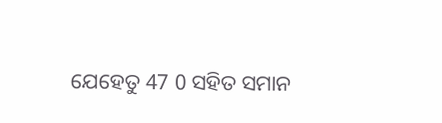ଯେହେତୁ 47 0 ସହିତ ସମାନ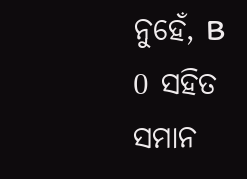ନୁହେଁ, B 0 ସହିତ ସମାନ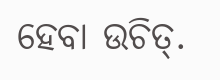ହେବା ଉଚିତ୍‌.